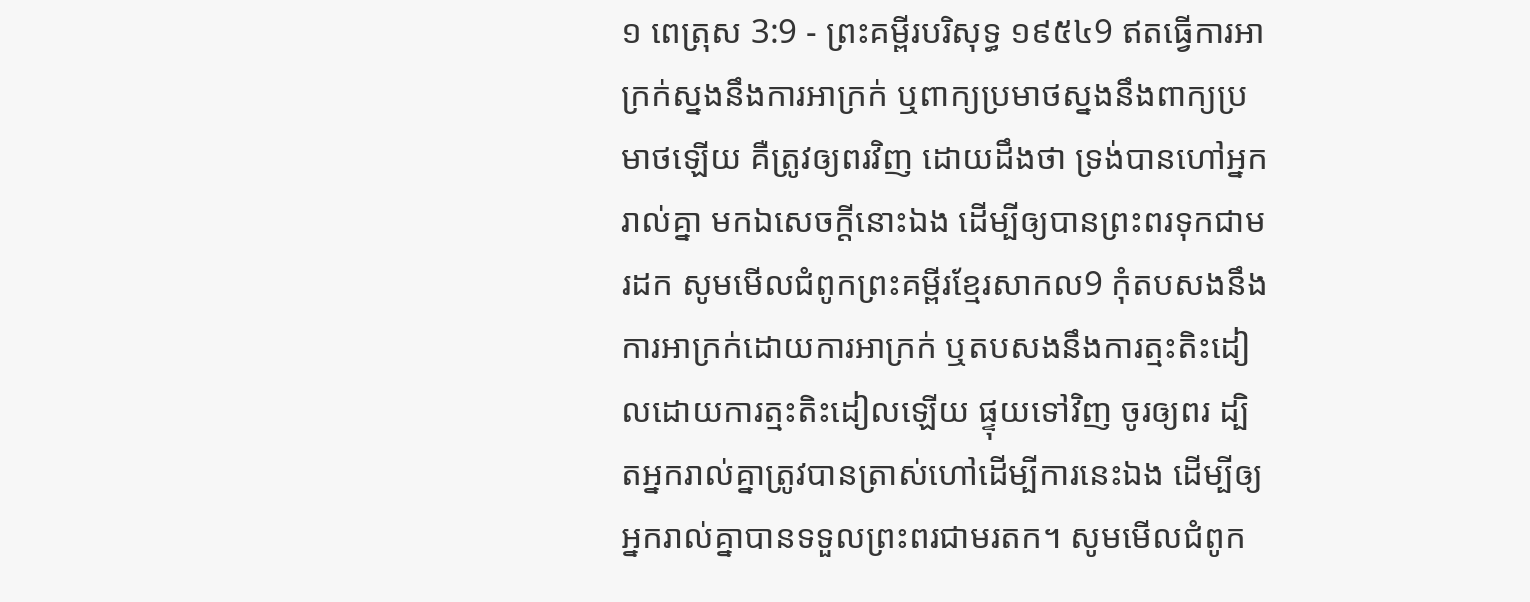១ ពេត្រុស 3:9 - ព្រះគម្ពីរបរិសុទ្ធ ១៩៥៤9 ឥតធ្វើការអាក្រក់ស្នងនឹងការអាក្រក់ ឬពាក្យប្រមាថស្នងនឹងពាក្យប្រមាថឡើយ គឺត្រូវឲ្យពរវិញ ដោយដឹងថា ទ្រង់បានហៅអ្នករាល់គ្នា មកឯសេចក្ដីនោះឯង ដើម្បីឲ្យបានព្រះពរទុកជាមរដក សូមមើលជំពូកព្រះគម្ពីរខ្មែរសាកល9 កុំតបសងនឹងការអាក្រក់ដោយការអាក្រក់ ឬតបសងនឹងការត្មះតិះដៀលដោយការត្មះតិះដៀលឡើយ ផ្ទុយទៅវិញ ចូរឲ្យពរ ដ្បិតអ្នករាល់គ្នាត្រូវបានត្រាស់ហៅដើម្បីការនេះឯង ដើម្បីឲ្យអ្នករាល់គ្នាបានទទួលព្រះពរជាមរតក។ សូមមើលជំពូក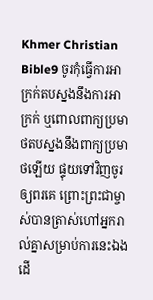Khmer Christian Bible9 ចូរកុំធ្វើការអាក្រក់តបស្នងនឹងការអាក្រក់ ឬពោលពាក្យប្រមាថតបស្នងនឹងពាក្យប្រមាថឡើយ ផ្ទុយទៅវិញចូរឲ្យពរគេ ព្រោះព្រះជាម្ចាស់បានត្រាស់ហៅអ្នករាល់គ្នាសម្រាប់ការនេះឯង ដើ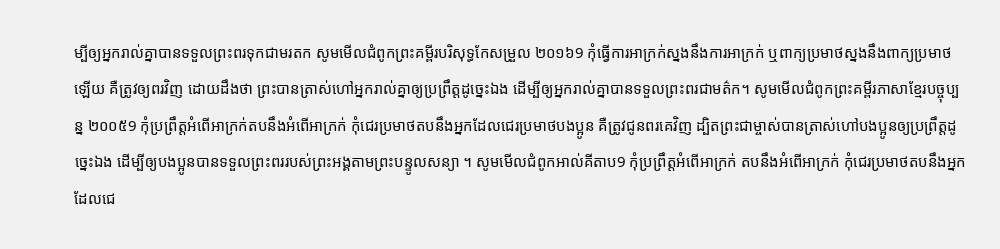ម្បីឲ្យអ្នករាល់គ្នាបានទទួលព្រះពរទុកជាមរតក សូមមើលជំពូកព្រះគម្ពីរបរិសុទ្ធកែសម្រួល ២០១៦9 កុំធ្វើការអាក្រក់ស្នងនឹងការអាក្រក់ ឬពាក្យប្រមាថស្នងនឹងពាក្យប្រមាថឡើយ គឺត្រូវឲ្យពរវិញ ដោយដឹងថា ព្រះបានត្រាស់ហៅអ្នករាល់គ្នាឲ្យប្រព្រឹត្តដូច្នេះឯង ដើម្បីឲ្យអ្នករាល់គ្នាបានទទួលព្រះពរជាមត៌ក។ សូមមើលជំពូកព្រះគម្ពីរភាសាខ្មែរបច្ចុប្បន្ន ២០០៥9 កុំប្រព្រឹត្តអំពើអាក្រក់តបនឹងអំពើអាក្រក់ កុំជេរប្រមាថតបនឹងអ្នកដែលជេរប្រមាថបងប្អូន គឺត្រូវជូនពរគេវិញ ដ្បិតព្រះជាម្ចាស់បានត្រាស់ហៅបងប្អូនឲ្យប្រព្រឹត្តដូច្នេះឯង ដើម្បីឲ្យបងប្អូនបានទទួលព្រះពររបស់ព្រះអង្គតាមព្រះបន្ទូលសន្យា ។ សូមមើលជំពូកអាល់គីតាប9 កុំប្រព្រឹត្ដអំពើអាក្រក់ តបនឹងអំពើអាក្រក់ កុំជេរប្រមាថតបនឹងអ្នកដែលជេ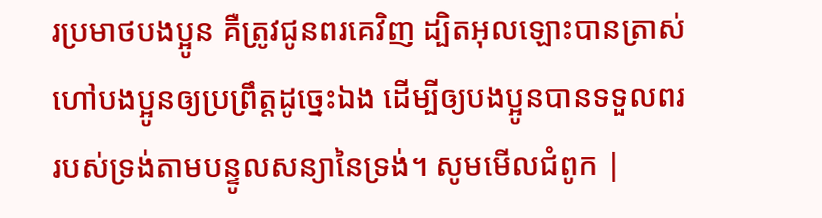រប្រមាថបងប្អូន គឺត្រូវជូនពរគេវិញ ដ្បិតអុលឡោះបានត្រាស់ហៅបងប្អូនឲ្យប្រព្រឹត្ដដូច្នេះឯង ដើម្បីឲ្យបងប្អូនបានទទួលពររបស់ទ្រង់តាមបន្ទូលសន្យានៃទ្រង់។ សូមមើលជំពូក |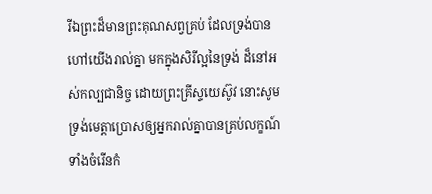រីឯព្រះដ៏មានព្រះគុណសព្វគ្រប់ ដែលទ្រង់បានហៅយើងរាល់គ្នា មកក្នុងសិរីល្អនៃទ្រង់ ដ៏នៅអស់កល្បជានិច្ច ដោយព្រះគ្រីស្ទយេស៊ូវ នោះសូមទ្រង់មេត្តាប្រោសឲ្យអ្នករាល់គ្នាបានគ្រប់លក្ខណ៍ ទាំងចំរើនកំ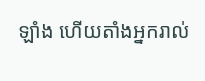ឡាំង ហើយតាំងអ្នករាល់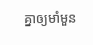គ្នាឲ្យមាំមួន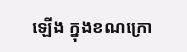ឡើង ក្នុងខណក្រោ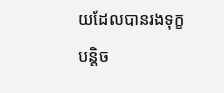យដែលបានរងទុក្ខបន្តិច